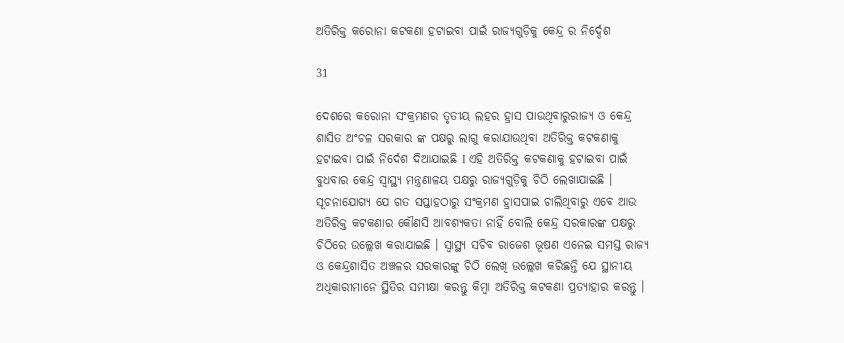ଅତିରିକ୍ତ କରୋନା କଟକଣା ହଟାଇବା ପାଇଁ ରାଜ୍ୟଗୁଡ଼ିକୁ କେନ୍ଦ୍ର ର ନିର୍ଦ୍ଦେଶ

31

ଦେଶରେ କରୋନା ସଂକ୍ରମଣର ତୃତୀୟ ଲହର ହ୍ରାସ ପାଉଥିବାରୁରାଜ୍ୟ ଓ କେନ୍ଦ୍ର ଶାସିତ ଅଂଚଳ ସରକାର ଙ୍କ ପକ୍ଷରୁ ଲାଗୁ କରାଯାଉଥିବା ଅତିରିକ୍ତ କଟକଣାକୁ ହଟାଇବା ପାଇଁ ନିର୍ଦେଶ ଦିଆଯାଇଛି I ଏହି ଅତିରିକ୍ତ କଟକଣାକୁ ହଟାଇବା ପାଇଁ ବୁଧବାର କେନ୍ଦ୍ର ସ୍ୱାସ୍ଥ୍ୟ ମନ୍ତ୍ରଣାଳୟ ପକ୍ଷରୁ ରାଜ୍ୟଗୁଡ଼ିକୁ ଚିଠି ଲେଖାଯାଇଛି ।
ସୂଚନାଯୋଗ୍ୟ ଯେ ଗତ ସପ୍ତାହଠାରୁ ସଂକ୍ରମଣ ହ୍ରାସପାଇ ଚାଲିଥିବାରୁ ଏବେ ଆଉ ଅତିରିକ୍ତ କଟକଣାର କୌଣସି ଆବଶ୍ୟକତା ନାହିଁ ବୋଲି କେନ୍ଦ୍ର ସରକାରଙ୍କ ପକ୍ଷରୁ ଚିଠିରେ ଉଲ୍ଲେଖ କରାଯାଇଛି । ସ୍ୱାସ୍ଥ୍ୟ ସଚିବ ରାଜେଶ ଭୂଷଣ ଏନେଇ ସମସ୍ତ ରାଜ୍ୟ ଓ କେନ୍ଦ୍ରଶାସିତ ଅଞ୍ଚଳର ସରକାରଙ୍କୁ ଚିଠି ଲେଖି ଉଲ୍ଲେଖ କରିଛନ୍ତି ଯେ ସ୍ଥାନୀୟ ଅଧିକାରୀମାନେ ସ୍ଥିତିର ସମୀକ୍ଷା କରନ୍ତୁ କିମ୍ବା ଅତିରିକ୍ତ କଟକଣା ପ୍ରତ୍ୟାହାର କରନ୍ତୁ ।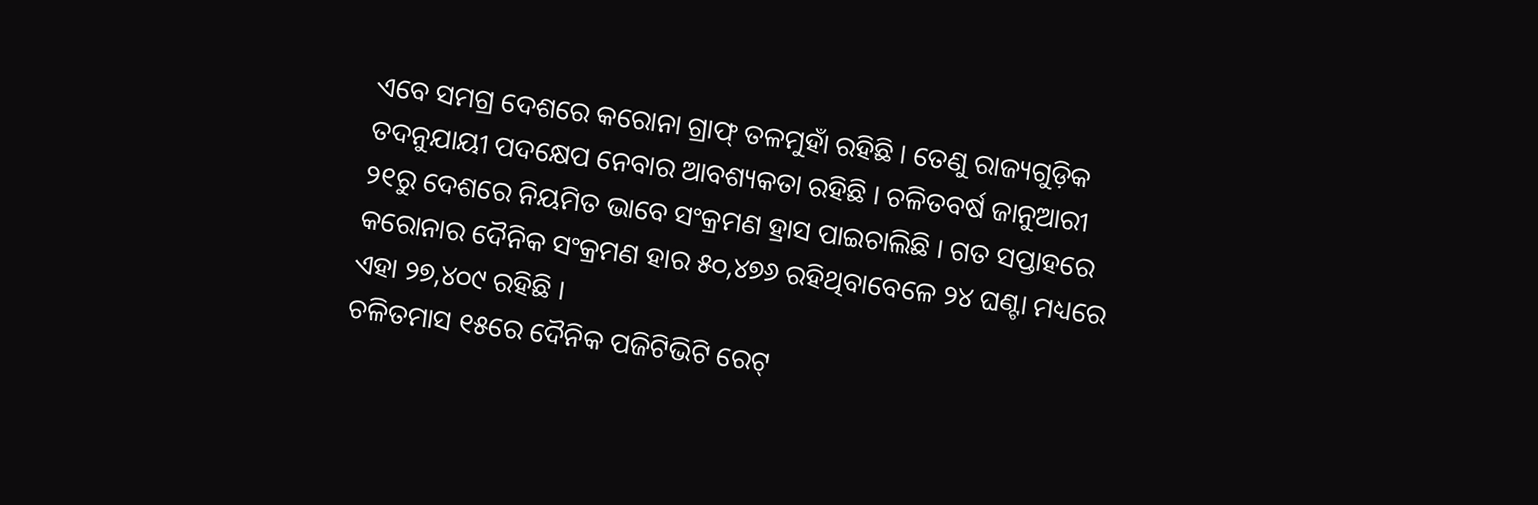ଏବେ ସମଗ୍ର ଦେଶରେ କରୋନା ଗ୍ରାଫ୍ ତଳମୁହାଁ ରହିଛି । ତେଣୁ ରାଜ୍ୟଗୁଡ଼ିକ ତଦନୁଯାୟୀ ପଦକ୍ଷେପ ନେବାର ଆବଶ୍ୟକତା ରହିଛି । ଚଳିତବର୍ଷ ଜାନୁଆରୀ ୨୧ରୁ ଦେଶରେ ନିୟମିତ ଭାବେ ସଂକ୍ରମଣ ହ୍ରାସ ପାଇଚାଲିଛି । ଗତ ସପ୍ତାହରେ କରୋନାର ଦୈନିକ ସଂକ୍ରମଣ ହାର ୫୦,୪୭୬ ରହିଥିବାବେଳେ ୨୪ ଘଣ୍ଟା ମଧ୍ୟରେ ଏହା ୨୭,୪୦୯ ରହିଛି ।
ଚଳିତମାସ ୧୫ରେ ଦୈନିକ ପଜିଟିଭିଟି ରେଟ୍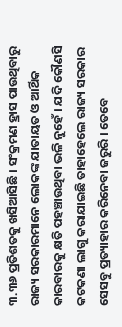୩.୩୬ ପ୍ରତିଶତକୁ ଖସିଆସିଛି । ସଂକ୍ରମଣ ହ୍ରାସ ପାଉଥିବାରୁ ରାଜ୍ୟ ସରକାରମାନେ ଲୋକଙ୍କ ଯାତାୟତ ଓ ଆର୍ଥିକ କାରବାରକୁ କ୍ଷତି ପହଞ୍ଚାଉଥିବା ଭଳି ନୁହେଁ । ଯଦି କୌଣସି କଟକଣା ଲାଗୁ କରାଯାଇଛି ତାହାହେଲେ ରାଜ୍ୟ ସରକାର ସେସବୁ ପ୍ରତ୍ୟାହାର କରିନେବା ଜରୁରି । ତେବେ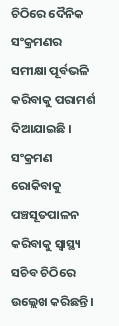ଚିଠିରେ ଦୈନିକ ସଂକ୍ରମଣର ସମୀକ୍ଷା ପୂର୍ବଭଳି କରିବାକୁ ପରାମର୍ଶ ଦିଆଯାଇଛି । ସଂକ୍ରମଣ ରୋକିବାକୁ ପଞ୍ଚସୂତପାଳନ କରିବାକୁ ସ୍ୱାସ୍ଥ୍ୟ ସଚିବ ଚିଠିରେ ଉଲ୍ଲେଖ କରିଛନ୍ତି ।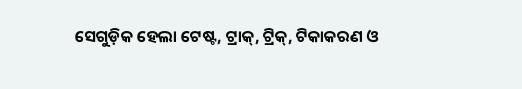ସେଗୁଡ଼ିକ ହେଲା ଟେଷ୍ଟ, ଟ୍ରାକ୍, ଟ୍ରିକ୍, ଟିକାକରଣ ଓ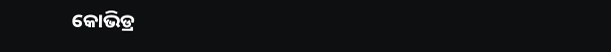କୋଭିଡ୍ର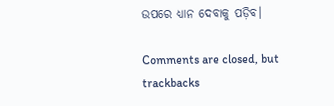ଉପରେ ଧ୍ୟାନ ଦେବାକୁ ପଡ଼ିବ।

Comments are closed, but trackbacks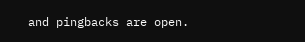and pingbacks are open.